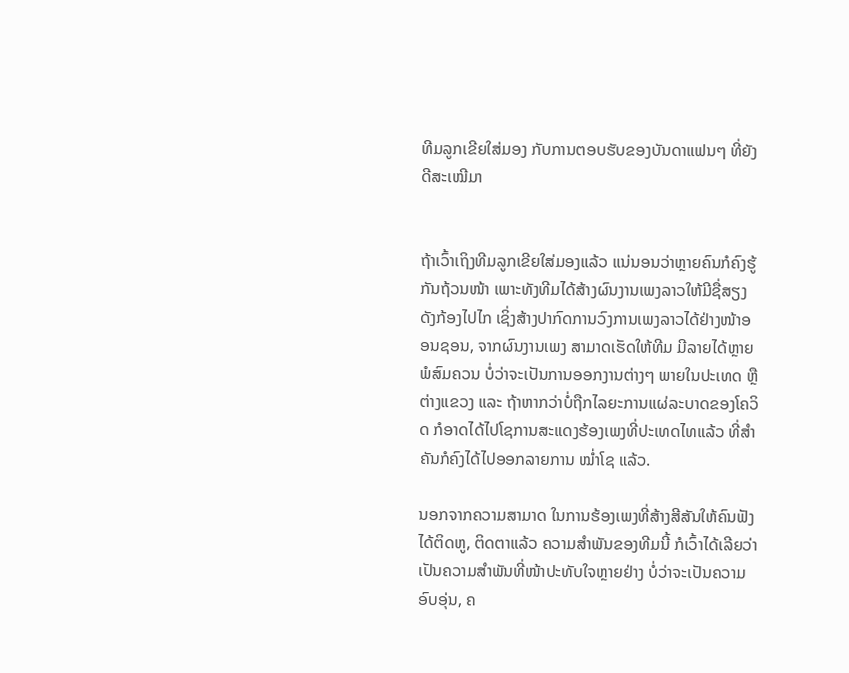ທີມລູກເຂີຍໃສ່ມອງ ກັບການຕອບຮັບຂອງບັນດາແຟນໆ ທີ່ຍັງດີສະເໝີມາ


ຖ້າເວົ້າເຖິງທີມລູກເຂີຍໃສ່ມອງແລ້ວ ແນ່ນອນວ່າຫຼາຍຄົນກໍຄົງຮູ້ກັນຖ້ວນໜ້າ ເພາະທັງທີມໄດ້ສ້າງຜົນງານເພງລາວໃຫ້ມີຊື່ສຽງດັງກ້ອງໄປໄກ ເຊິ່ງສ້າງປາກົດການວົງການເພງລາວໄດ້ຢ່າງໜ້າອອນຊອນ, ຈາກຜົນງານເພງ ສາມາດເຮັດໃຫ້ທີມ ມີລາຍໄດ້ຫຼາຍພໍສົມຄວນ ບໍ່ວ່າຈະເປັນການອອກງານຕ່າງໆ ພາຍໃນປະເທດ ຫຼື ຕ່າງແຂວງ ແລະ ຖ້າຫາກວ່າບໍ່ຖືກໄລຍະການແຜ່ລະບາດຂອງໂຄວິດ ກໍອາດໄດ້ໄປໂຊການສະແດງຮ້ອງເພງທີ່ປະເທດໄທແລ້ວ ທີ່ສຳຄັນກໍຄົງໄດ້ໄປອອກລາຍການ ໝ່ຳໂຊ ແລ້ວ.

ນອກຈາກຄວາມສາມາດ ໃນການຮ້ອງເພງທີ່ສ້າງສີສັນໃຫ້ຄົນຟັງໄດ້ຕິດຫູ, ຕິດຕາແລ້ວ ຄວາມສຳພັນຂອງທີມນີ້ ກໍເວົ້າໄດ້ເລີຍວ່າ ເປັນຄວາມສຳພັນທີ່ໜ້າປະທັບໃຈຫຼາຍຢ່າງ ບໍ່ວ່າຈະເປັນຄວາມອົບອຸ່ນ, ຄ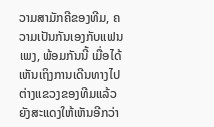ວາມສາມັກຄີຂອງທີມ, ຄວາມເປັນກັນເອງກັບແຟນເພງ, ພ້ອມກັນນີ້ ເມື່ອໄດ້ເຫັນເຖິງການເດີນທາງໄປຕ່າງແຂວງຂອງທີມແລ້ວ ຍັງສະແດງໃຫ້ເຫັນອີກວ່າ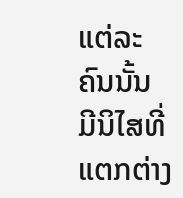ແຕ່ລະຄົນນັ້ນ ມີນິໄສທີ່ແຕກຕ່າງ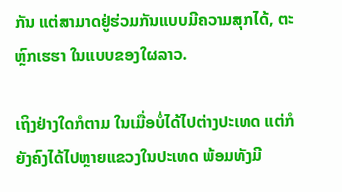ກັນ ແຕ່ສາມາດຢູ່ຮ່ວມກັນແບບມີຄວາມສຸກໄດ້, ຕະຫຼົກເຮຮາ ໃນແບບຂອງໃຜລາວ.

ເຖິງຢ່າງໃດກໍຕາມ ໃນເມື່ອບໍ່ໄດ້ໄປຕ່າງປະເທດ ແຕ່ກໍຍັງຄົງໄດ້ໄປຫຼາຍແຂວງໃນປະເທດ ພ້ອມທັງມີ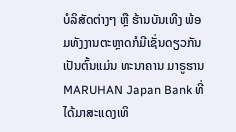ບໍລິສັດຕ່າງໆ ຫຼື ຮ້ານບັນເທີງ ພ້ອມທັງງານຕະຫຼາດກໍມີເຊັ່ນດຽວກັນ ເປັນຕົ້ນແມ່ນ ທະນາຄານ ມາຣູຮານ MARUHAN Japan Bank ທີ່ໄດ້ມາສະແດງເທິ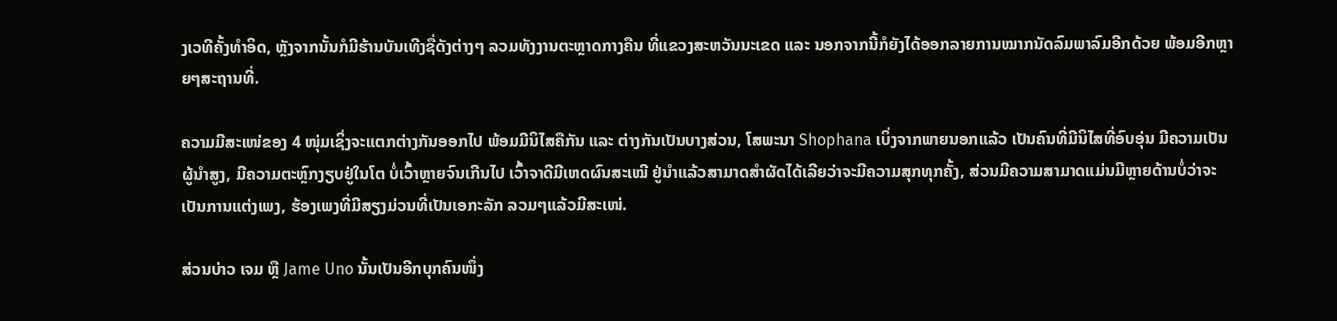ງເວທີຄັ້ງທຳອິດ, ຫຼັງຈາກນັ້ນກໍມີຮ້ານບັນເທີງຊື່ດັງຕ່າງໆ ລວມທັງງານຕະຫຼາດກາງຄືນ ທີ່ແຂວງສະຫວັນນະເຂດ ແລະ ນອກຈາກນີ້ກໍຍັງໄດ້ອອກລາຍການໝາກນັດລົມພາລົມອີກດ້ວຍ ພ້ອມອີກຫຼາຍໆສະຖານທີ່.

ຄວາມມີສະເໜ່ຂອງ 4 ໜຸ່ມເຊິ່ງຈະແຕກຕ່າງກັນອອກໄປ ພ້ອມມີນິໄສຄືກັນ ແລະ ຕ່າງກັນເປັນບາງສ່ວນ, ໂສພະນາ Shophana ເບິ່ງຈາກພາຍນອກແລ້ວ ເປັນຄົນທີ່ມີນິໄສທີ່ອົບອຸ່ນ ມີຄວາມເປັນຜູ້ນຳສູງ, ມີຄວາມຕະຫຼົກງຽບຢູ່ໃນໂຕ ບໍ່ເວົ້າຫຼາຍຈົນເກີນໄປ ເວົ້າຈາດີມີເຫດຜົນສະເໝີ ຢູ່ນຳແລ້ວສາມາດສຳຜັດໄດ້ເລີຍວ່າຈະມີຄວາມສຸກທຸກຄັ້ງ, ສ່ວນມີຄວາມສາມາດແມ່ນມີຫຼາຍດ້ານບໍ່ວ່າຈະເປັນການແຕ່ງເພງ, ຮ້ອງເພງທີ່ມີສຽງມ່ວນທີ່ເປັນເອກະລັກ ລວມໆແລ້ວມີສະເໜ່.

ສ່ວນບ່າວ ເຈມ ຫຼື Jame Uno ນັ້ນເປັນອີກບຸກຄົນໜຶ່ງ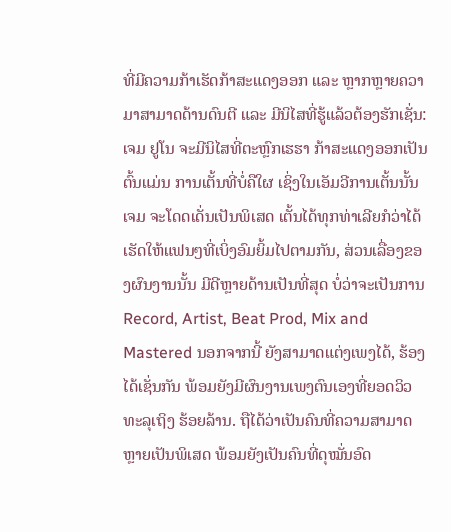ທີ່ມີຄວາມກ້າເຮັດກ້າສະແດງອອກ ແລະ ຫຼາກຫຼາຍຄວາມາສາມາດດ້ານດົນຕີ ແລະ ມີນິໄສທີ່ຮູ້ແລ້ວຕ້ອງຮັກເຊັ່ນ: ເຈມ ຢູໂນ ຈະມີນິໄສທີ່ຕະຫຼົກເຮຮາ ກ້າສະແດງອອກເປັນຕົ້ນແມ່ນ ການເຕັ້ນທີ່ບໍ່ຄືໃຜ ເຊິ່ງໃນເອັມວີການເຕັ້ນນັ້ນ ເຈມ ຈະໂດດເດັ່ນເປັນພິເສດ ເຕັ້ນໄດ້ທຸກທ່າເລີຍກໍວ່າໄດ້ ເຮັດໃຫ້ແຟນໆທີ່ເບິ່ງອົມຍິ້ມໄປຕາມກັນ, ສ່ວນເລື່ອງຂອງຜົນງານນັ້ນ ມີດີຫຼາຍດ້ານເປັນທີ່ສຸດ ບໍ່ວ່າຈະເປັນການ Record, Artist, Beat Prod, Mix and Mastered ນອກຈາກນີ້ ຍັງສາມາດແຕ່ງເພງໄດ້, ຮ້ອງໄດ້ເຊັ່ນກັນ ພ້ອມຍັງມີຜົນງານເພງຕົນເອງທີ່ຍອດວິວທະລຸເຖິງ ຮ້ອຍລ້ານ. ຖືໄດ້ວ່າເປັນຄົນທີ່ຄວາມສາມາດຫຼາຍເປັນພິເສດ ພ້ອມຍັງເປັນຄົນທີ່ດຸໝັ່ນອົດ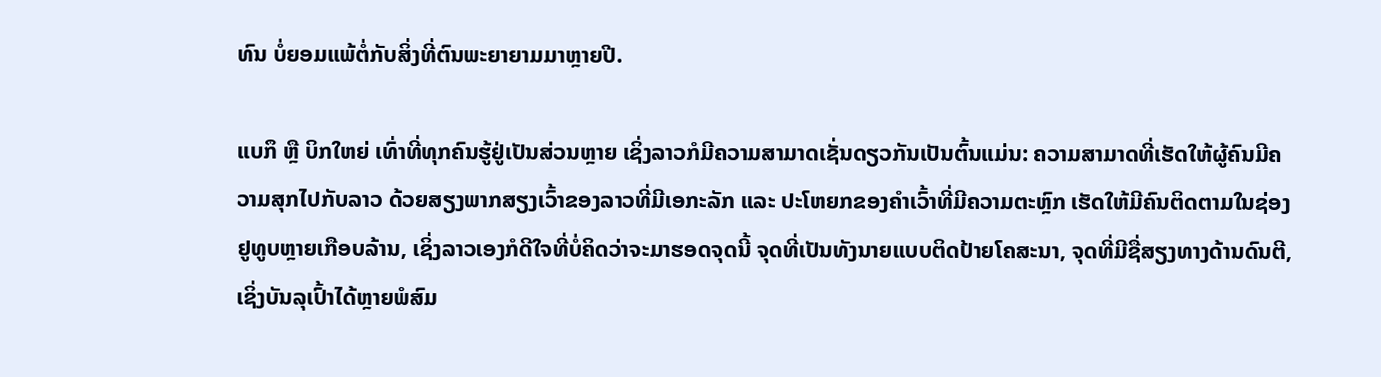ທົນ ບໍ່ຍອມແພ້ຕໍ່ກັບສິ່ງທີ່ຕົນພະຍາຍາມມາຫຼາຍປີ.

ແບກຶ ຫຼື ບິກໃຫຍ່ ເທົ່າທີ່ທຸກຄົນຮູ້ຢູ່ເປັນສ່ວນຫຼາຍ ເຊິ່ງລາວກໍມີຄວາມສາມາດເຊັ່ນດຽວກັນເປັນຕົ້ນແມ່ນ: ຄວາມສາມາດທີ່ເຮັດໃຫ້ຜູ້ຄົນມີຄວາມສຸກໄປກັບລາວ ດ້ວຍສຽງພາກສຽງເວົ້າຂອງລາວທີ່ມີເອກະລັກ ແລະ ປະໂຫຍກຂອງຄຳເວົ້າທີ່ມີຄວາມຕະຫຼົກ ເຮັດໃຫ້ມີຄົນຕິດຕາມໃນຊ່ອງຢູທູບຫຼາຍເກືອບລ້ານ, ເຊິ່ງລາວເອງກໍດີໃຈທີ່ບໍ່ຄິດວ່າຈະມາຮອດຈຸດນີ້ ຈຸດທີ່ເປັນທັງນາຍແບບຕິດປ້າຍໂຄສະນາ, ຈຸດທີ່ມີຊື່ສຽງທາງດ້ານດົນຕີ, ເຊິ່ງບັນລຸເປົ້າໄດ້ຫຼາຍພໍສົມ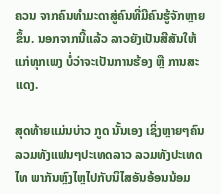ຄວນ ຈາກຄົນທຳມະດາສູ່ຄົນທີ່ມີຄົນຮູ້ຈັກຫຼາຍຂຶ້ນ. ນອກຈາກນີ້ແລ້ວ ລາວຍັງເປັນສີສັນໃຫ້ແກ່ທຸກເພງ ບໍ່ວ່າຈະເປັນການຮ້ອງ ຫຼື ການສະແດງ.

ສຸດທ້າຍແມ່ນບ່າວ ກູດ ນັ້ນເອງ ເຊິ່ງຫຼາຍໆຄົນລວມທັງແຟນໆປະເທດລາວ ລວມທັງປະເທດໄທ ພາກັນຫຼົງໄຫຼໄປກັບນິໄສອັນອ້ອນນ້ອມ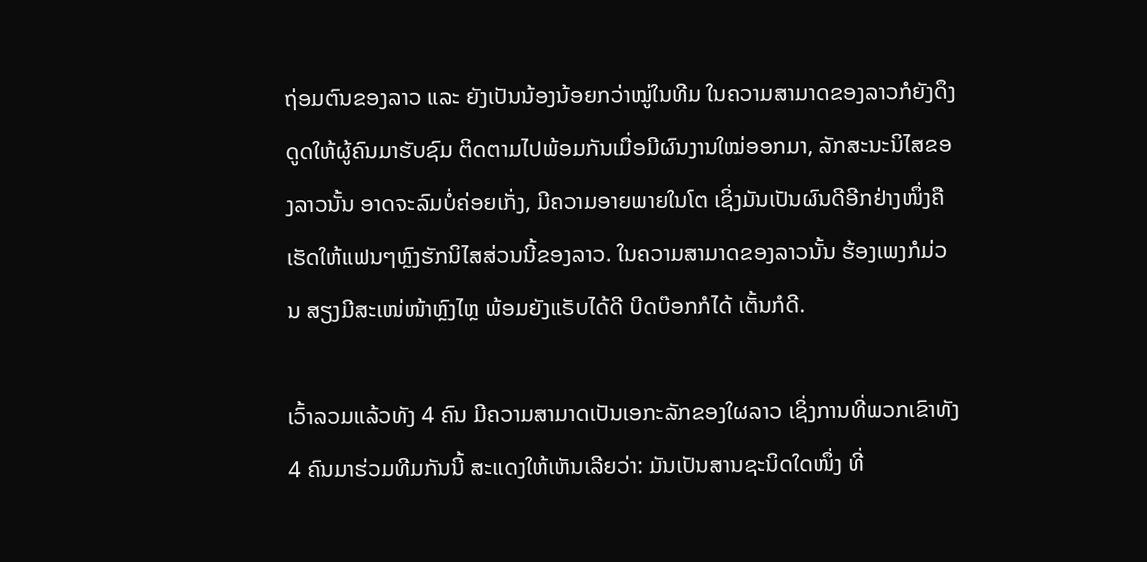ຖ່ອມຕົນຂອງລາວ ແລະ ຍັງເປັນນ້ອງນ້ອຍກວ່າໝູ່ໃນທີມ ໃນຄວາມສາມາດຂອງລາວກໍຍັງດຶງດູດໃຫ້ຜູ້ຄົນມາຮັບຊົມ ຕິດຕາມໄປພ້ອມກັນເມື່ອມີຜົນງານໃໝ່ອອກມາ, ລັກສະນະນິໄສຂອງລາວນັ້ນ ອາດຈະລົມບໍ່ຄ່ອຍເກັ່ງ, ມີຄວາມອາຍພາຍໃນໂຕ ເຊິ່ງມັນເປັນຜົນດີອີກຢ່າງໜຶ່ງຄື ເຮັດໃຫ້ແຟນໆຫຼົງຮັກນິໄສສ່ວນນີ້ຂອງລາວ. ໃນຄວາມສາມາດຂອງລາວນັ້ນ ຮ້ອງເພງກໍມ່ວນ ສຽງມີສະເໜ່ໜ້າຫຼົງໄຫຼ ພ້ອມຍັງແຣັບໄດ້ດີ ບີດບ໊ອກກໍໄດ້ ເຕັ້ນກໍດີ.

ເວົ້າລວມແລ້ວທັງ 4 ຄົນ ມີຄວາມສາມາດເປັນເອກະລັກຂອງໃຜລາວ ເຊິ່ງການທີ່ພວກເຂົາທັງ 4 ຄົນມາຮ່ວມທີມກັນນີ້ ສະແດງໃຫ້ເຫັນເລີຍວ່າ: ມັນເປັນສານຊະນິດໃດໜຶ່ງ ທີ່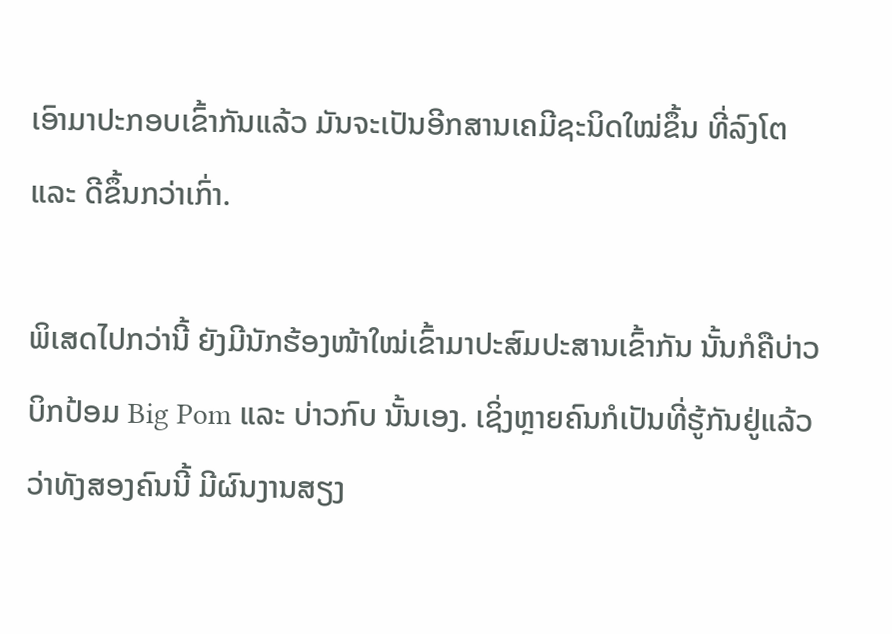ເອົາມາປະກອບເຂົ້າກັນແລ້ວ ມັນຈະເປັນອີກສານເຄມີຊະນິດໃໝ່ຂຶ້ນ ທີ່ລົງໂຕ ແລະ ດີຂຶ້ນກວ່າເກົ່າ.

ພິເສດໄປກວ່ານີ້ ຍັງມີນັກຮ້ອງໜ້າໃໝ່ເຂົ້າມາປະສົມປະສານເຂົ້າກັນ ນັ້ນກໍຄືບ່າວ ບິກປ້ອມ Big Pom ແລະ ບ່າວກົບ ນັ້ນເອງ. ເຊິ່ງຫຼາຍຄົນກໍເປັນທີ່ຮູ້ກັນຢູ່ແລ້ວວ່າທັງສອງຄົນນີ້ ມີຜົນງານສຽງ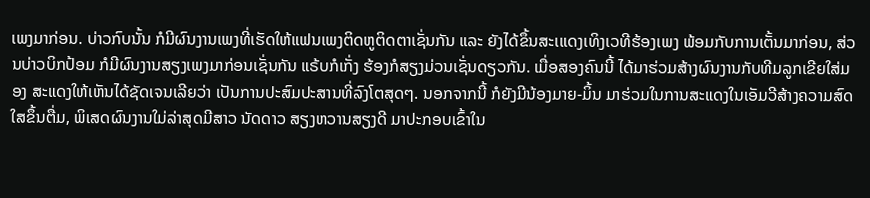ເພງມາກ່ອນ. ບ່າວກົບນັ້ນ ກໍມີຜົນງານເພງທີ່ເຮັດໃຫ້ແຟນເພງຕິດຫູຕິດຕາເຊັ່ນກັນ ແລະ ຍັງໄດ້ຂຶ້ນສະເແດງເທິງເວທີຮ້ອງເພງ ພ້ອມກັບການເຕັ້ນມາກ່ອນ, ສ່ວນບ່າວບິກປ້ອມ ກໍມີຜົນງານສຽງເພງມາກ່ອນເຊັ່ນກັນ ແຣ້ບກໍເກັ່ງ ຮ້ອງກໍສຽງມ່ວນເຊັ່ນດຽວກັນ. ເມື່ອສອງຄົນນີ້ ໄດ້ມາຮ່ວມສ້າງຜົນງານກັບທີມລູກເຂີຍໃສ່ມອງ ສະແດງໃຫ້ເຫັນໄດ້ຊັດເຈນເລີຍວ່າ ເປັນການປະສົມປະສານທີ່ລົງໂຕສຸດໆ. ນອກຈາກນີ້ ກໍຍັງມີນ້ອງມາຍ-ມິ້ນ ມາຮ່ວມໃນການສະແດງໃນເອັມວີສ້າງຄວາມສົດໃສຂຶ້ນຕື່ມ, ພິເສດຜົນງານໃມ່ລ່າສຸດມີສາວ ນັດດາວ ສຽງຫວານສຽງດີ ມາປະກອບເຂົ້າໃນ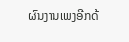ຜົນງານເພງອີກດ້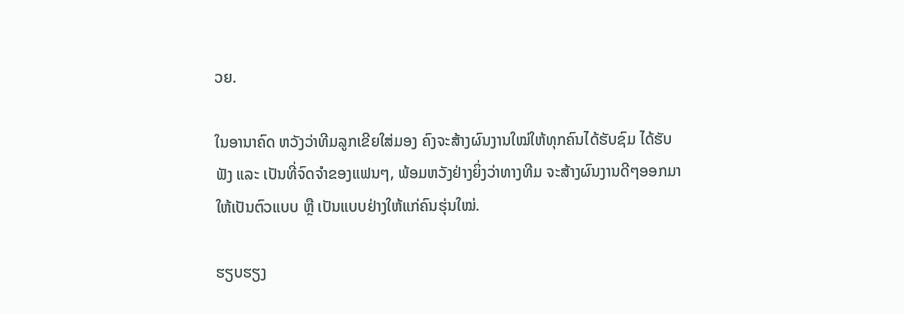ວຍ.

ໃນອານາຄົດ ຫວັງວ່າທີມລູກເຂີຍໃສ່ມອງ ຄົງຈະສ້າງຜົນງານໃໝ່ໃຫ້ທຸກຄົນໄດ້ຮັບຊົມ ໄດ້ຮັບຟັງ ແລະ ເປັນທີ່ຈົດຈຳຂອງແຟນໆ, ພ້ອມຫວັງຢ່າງຍິ່ງວ່າທາງທີມ ຈະສ້າງຜົນງານດີໆອອກມາໃຫ້ເປັນຕົວແບບ ຫຼື ເປັນແບບຢ່າງໃຫ້ແກ່ຄົນຮຸ່ນໃໝ່.

ຮຽບຮຽງ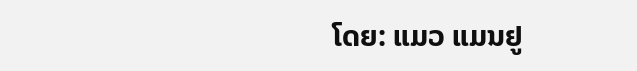ໂດຍ: ແມວ ແມນຢູ